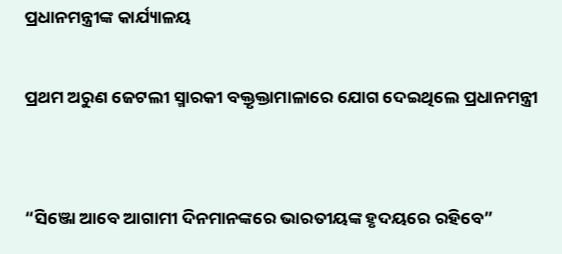ପ୍ରଧାନମନ୍ତ୍ରୀଙ୍କ କାର୍ଯ୍ୟାଳୟ

ପ୍ରଥମ ଅରୁଣ ଜେଟଲୀ ସ୍ମାରକୀ ବକ୍ତୃକ୍ତାମାଳାରେ ଯୋଗ ଦେଇଥିଲେ ପ୍ରଧାନମନ୍ତ୍ରୀ


“ସିଞ୍ଜୋ ଆବେ ଆଗାମୀ ଦିନମାନଙ୍କରେ ଭାରତୀୟଙ୍କ ହୃଦୟରେ ରହିବେ”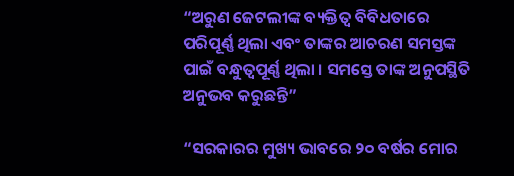“ଅରୁଣ ଜେଟଲୀଙ୍କ ବ୍ୟକ୍ତିତ୍ୱ ବିବିଧତାରେ ପରିପୂର୍ଣ୍ଣ ଥିଲା ଏବଂ ତାଙ୍କର ଆଚରଣ ସମସ୍ତଙ୍କ ପାଇଁ ବନ୍ଧୁତ୍ୱପୂର୍ଣ୍ଣ ଥିଲା । ସମସ୍ତେ ତାଙ୍କ ଅନୁପସ୍ଥିତି ଅନୁଭବ କରୁଛନ୍ତି”

“ସରକାରର ମୁଖ୍ୟ ଭାବରେ ୨୦ ବର୍ଷର ମୋର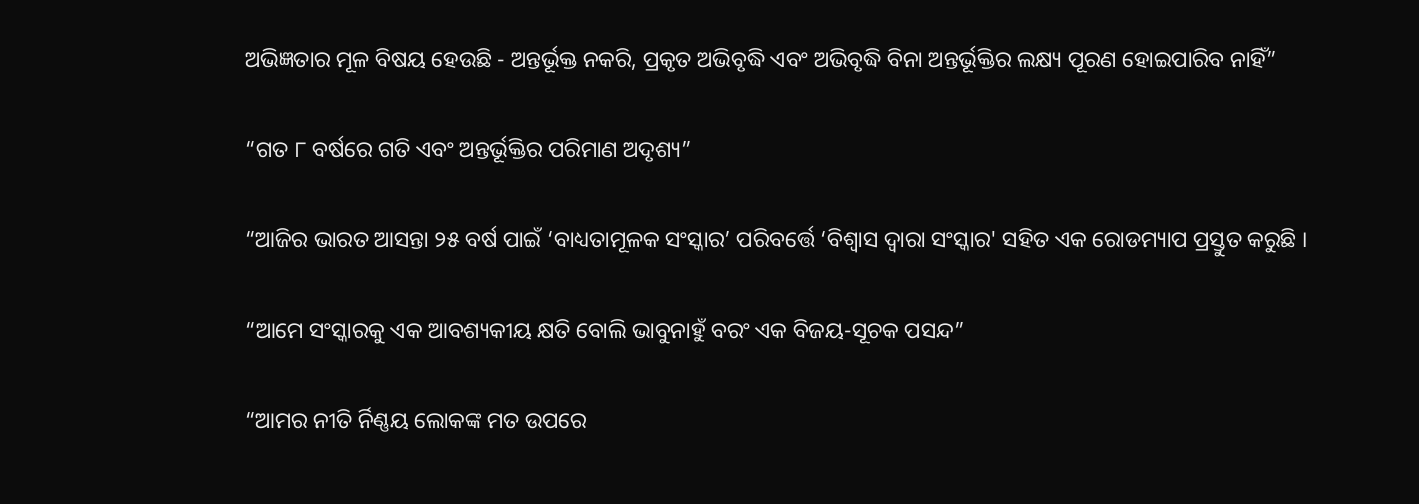ଅଭିଜ୍ଞତାର ମୂଳ ବିଷୟ ହେଉଛି - ଅନ୍ତର୍ଭୂକ୍ତ ନକରି, ପ୍ରକୃତ ଅଭିବୃଦ୍ଧି ଏବଂ ଅଭିବୃଦ୍ଧି ବିନା ଅନ୍ତର୍ଭୂକ୍ତିର ଲକ୍ଷ୍ୟ ପୂରଣ ହୋଇପାରିବ ନାହିଁ”

“ଗତ ୮ ବର୍ଷରେ ଗତି ଏବଂ ଅନ୍ତର୍ଭୂକ୍ତିର ପରିମାଣ ଅଦୃଶ୍ୟ”

“ଆଜିର ଭାରତ ଆସନ୍ତା ୨୫ ବର୍ଷ ପାଇଁ ‘ବାଧ୍ୟତାମୂଳକ ସଂସ୍କାର’ ପରିବର୍ତ୍ତେ ‘ବିଶ୍ୱାସ ଦ୍ୱାରା ସଂସ୍କାର' ସହିତ ଏକ ରୋଡମ୍ୟାପ ପ୍ରସ୍ତୁତ କରୁଛି ।

“ଆମେ ସଂସ୍କାରକୁ ଏକ ଆବଶ୍ୟକୀୟ କ୍ଷତି ବୋଲି ଭାବୁନାହୁଁ ବରଂ ଏକ ବିଜୟ-ସୂଚକ ପସନ୍ଦ”

“ଆମର ନୀତି ର୍ନିଣ୍ଣୟ ଲୋକଙ୍କ ମତ ଉପରେ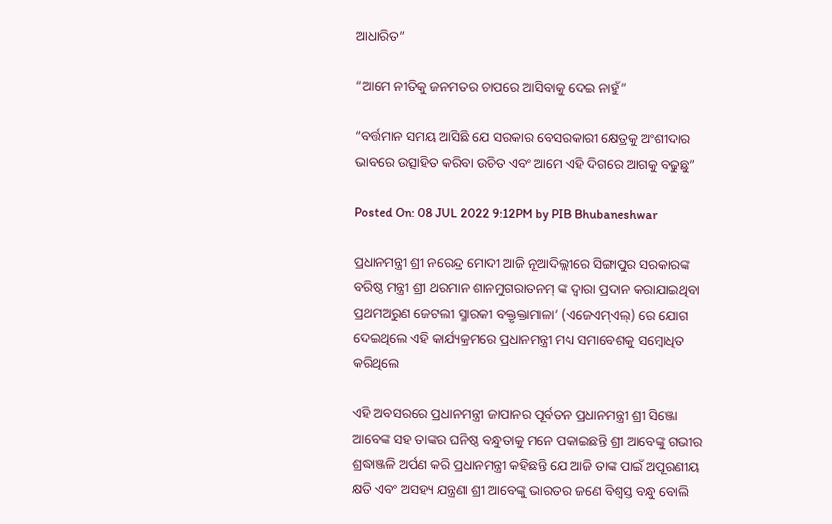ଆଧାରିତ”

“ଆମେ ନୀତିକୁ ଜନମତର ଚାପରେ ଆସିବାକୁ ଦେଇ ନାହୁଁ”

“ବର୍ତ୍ତମାନ ସମୟ ଆସିଛି ଯେ ସରକାର ବେସରକାରୀ କ୍ଷେତ୍ରକୁ ଅଂଶୀଦାର ଭାବରେ ଉତ୍ସାହିତ କରିବା ଉଚିତ ଏବଂ ଆମେ ଏହି ଦିଗରେ ଆଗକୁ ବଢୁଛୁ”

Posted On: 08 JUL 2022 9:12PM by PIB Bhubaneshwar

ପ୍ରଧାନମନ୍ତ୍ରୀ ଶ୍ରୀ ନରେନ୍ଦ୍ର ମୋଦୀ ଆଜି ନୂଆଦିଲ୍ଲୀରେ ସିଙ୍ଗାପୁର ସରକାରଙ୍କ ବରିଷ୍ଠ ମନ୍ତ୍ରୀ ଶ୍ରୀ ଥରମାନ ଶାନମୁଗରାତନମ୍ ଙ୍କ ଦ୍ୱାରା ପ୍ରଦାନ କରାଯାଇଥିବା ପ୍ରଥମଅରୁଣ ଜେଟଲୀ ସ୍ମାରକୀ ବକ୍ତୃକ୍ତାମାଳା’ (ଏଜେଏମ୍ଏଲ୍‍) ରେ ଯୋଗ ଦେଇଥିଲେ ଏହି କାର୍ଯ୍ୟକ୍ରମରେ ପ୍ରଧାନମନ୍ତ୍ରୀ ମଧ୍ୟ ସମାବେଶକୁ ସମ୍ବୋଧିତ କରିଥିଲେ

ଏହି ଅବସରରେ ପ୍ରଧାନମନ୍ତ୍ରୀ ଜାପାନର ପୂର୍ବତନ ପ୍ରଧାନମନ୍ତ୍ରୀ ଶ୍ରୀ ସିଞ୍ଜୋ ଆବେଙ୍କ ସହ ତାଙ୍କର ଘନିଷ୍ଠ ବନ୍ଧୁତାକୁ ମନେ ପକାଇଛନ୍ତି ଶ୍ରୀ ଆବେଙ୍କୁ ଗଭୀର ଶ୍ରଦ୍ଧାଞ୍ଜଳି ଅର୍ପଣ କରି ପ୍ରଧାନମନ୍ତ୍ରୀ କହିଛନ୍ତି ଯେ ଆଜି ତାଙ୍କ ପାଇଁ ଅପୂରଣୀୟ କ୍ଷତି ଏବଂ ଅସହ୍ୟ ଯନ୍ତ୍ରଣା ଶ୍ରୀ ଆବେଙ୍କୁ ଭାରତର ଜଣେ ବିଶ୍ୱସ୍ତ ବନ୍ଧୁ ବୋଲି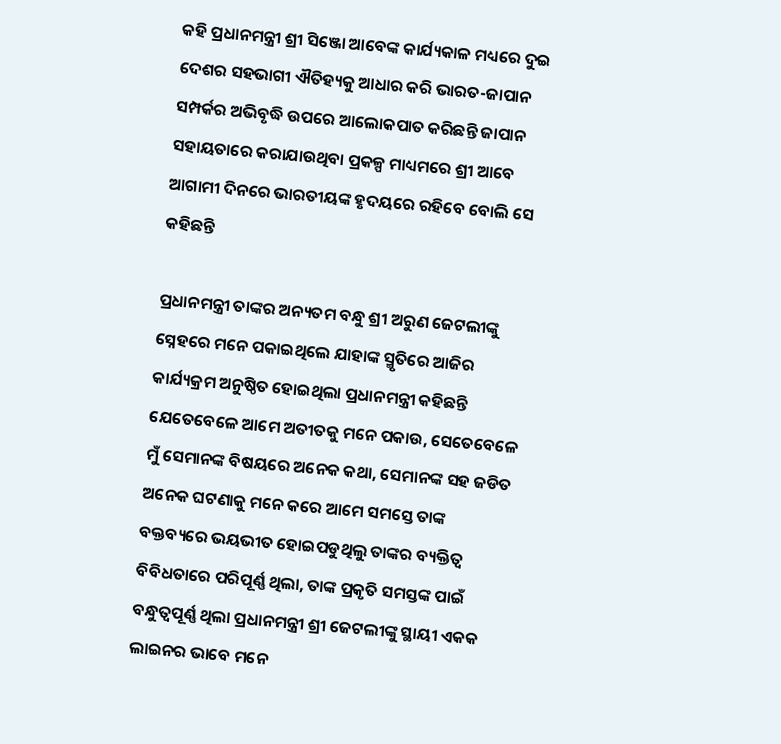କହି ପ୍ରଧାନମନ୍ତ୍ରୀ ଶ୍ରୀ ସିଞ୍ଜୋ ଆବେଙ୍କ କାର୍ଯ୍ୟକାଳ ମଧ୍ୟରେ ଦୁଇ ଦେଶର ସହଭାଗୀ ଐତିହ୍ୟକୁ ଆଧାର କରି ଭାରତ-ଜାପାନ ସମ୍ପର୍କର ଅଭିବୃଦ୍ଧି ଉପରେ ଆଲୋକପାତ କରିଛନ୍ତି ଜାପାନ ସହାୟତାରେ କରାଯାଉଥିବା ପ୍ରକଳ୍ପ ମାଧ୍ୟମରେ ଶ୍ରୀ ଆବେ ଆଗାମୀ ଦିନରେ ଭାରତୀୟଙ୍କ ହୃଦୟରେ ରହିବେ ବୋଲି ସେ କହିଛନ୍ତି

ପ୍ରଧାନମନ୍ତ୍ରୀ ତାଙ୍କର ଅନ୍ୟତମ ବନ୍ଧୁ ଶ୍ରୀ ଅରୁଣ ଜେଟଲୀଙ୍କୁ ସ୍ନେହରେ ମନେ ପକାଇଥିଲେ ଯାହାଙ୍କ ସ୍ମୃତିରେ ଆଜିର କାର୍ଯ୍ୟକ୍ରମ ଅନୁଷ୍ଠିତ ହୋଇଥିଲା ପ୍ରଧାନମନ୍ତ୍ରୀ କହିଛନ୍ତି ଯେତେବେଳେ ଆମେ ଅତୀତକୁ ମନେ ପକାଉ, ସେତେବେଳେ ମୁଁ ସେମାନଙ୍କ ବିଷୟରେ ଅନେକ କଥା, ସେମାନଙ୍କ ସହ ଜଡିତ ଅନେକ ଘଟଣାକୁ ମନେ କରେ ଆମେ ସମସ୍ତେ ତାଙ୍କ ବକ୍ତବ୍ୟରେ ଭୟଭୀତ ହୋଇପଡୁଥିଲୁ ତାଙ୍କର ବ୍ୟକ୍ତିତ୍ୱ ବିବିଧତାରେ ପରିପୂର୍ଣ୍ଣ ଥିଲା, ତାଙ୍କ ପ୍ରକୃତି ସମସ୍ତଙ୍କ ପାଇଁ ବନ୍ଧୁତ୍ୱପୂର୍ଣ୍ଣ ଥିଲା ପ୍ରଧାନମନ୍ତ୍ରୀ ଶ୍ରୀ ଜେଟଲୀଙ୍କୁ ସ୍ଥାୟୀ ଏକକ ଲାଇନର ଭାବେ ମନେ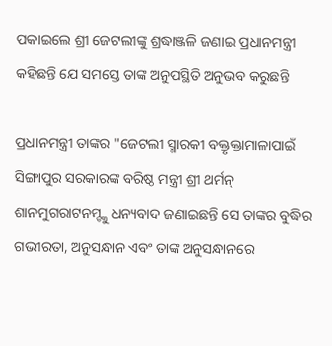ପକାଇଲେ ଶ୍ରୀ ଜେଟଲୀଙ୍କୁ ଶ୍ରଦ୍ଧାଞ୍ଜଳି ଜଣାଇ ପ୍ରଧାନମନ୍ତ୍ରୀ କହିଛନ୍ତି ଯେ ସମସ୍ତେ ତାଙ୍କ ଅନୁପସ୍ଥିତି ଅନୁଭବ କରୁଛନ୍ତି

ପ୍ରଧାନମନ୍ତ୍ରୀ ତାଙ୍କର "ଜେଟଲୀ ସ୍ମାରକୀ ବକ୍ତୃକ୍ତାମାଳାପାଇଁ ସିଙ୍ଗାପୁର ସରକାରଙ୍କ ବରିଷ୍ଠ ମନ୍ତ୍ରୀ ଶ୍ରୀ ଥର୍ମନ୍ ଶାନମୁଗରାଟନମ୍ଙ୍କୁ ଧନ୍ୟବାଦ ଜଣାଇଛନ୍ତି ସେ ତାଙ୍କର ବୁଦ୍ଧିର ଗଭୀରତା, ଅନୁସନ୍ଧାନ ଏବଂ ତାଙ୍କ ଅନୁସନ୍ଧାନରେ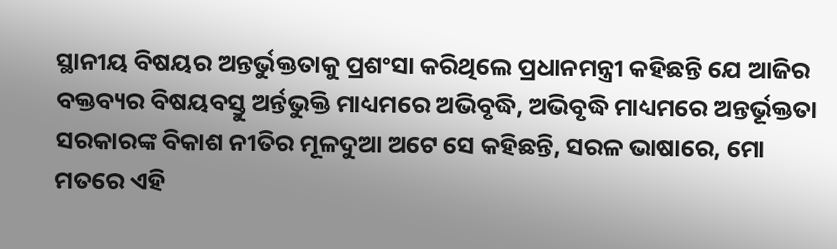ସ୍ଥାନୀୟ ବିଷୟର ଅନ୍ତର୍ଭୁକ୍ତତାକୁ ପ୍ରଶଂସା କରିଥିଲେ ପ୍ରଧାନମନ୍ତ୍ରୀ କହିଛନ୍ତି ଯେ ଆଜିର ବକ୍ତବ୍ୟର ବିଷୟବସ୍ତୁ ଅର୍ନ୍ତଭୁକ୍ତି ମାଧ୍ୟମରେ ଅଭିବୃଦ୍ଧି, ଅଭିବୃଦ୍ଧି ମାଧ୍ୟମରେ ଅନ୍ତର୍ଭୂକ୍ତତା ସରକାରଙ୍କ ବିକାଶ ନୀତିର ମୂଳଦୁଆ ଅଟେ ସେ କହିଛନ୍ତି, ସରଳ ଭାଷାରେ, ମୋ ମତରେ ଏହି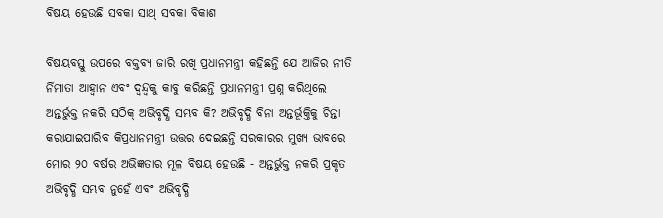ବିଷୟ ହେଉଛି ସବକା ସାଥ୍ ସବକା ବିକାଶ

ବିଷୟବସ୍ତୁ ଉପରେ ବକ୍ତବ୍ୟ ଜାରି ରଖି ପ୍ରଧାନମନ୍ତ୍ରୀ କହିଛନ୍ତି ଯେ ଆଜିର ନୀତି ର୍ନିମାତା ଆହ୍ୱାନ ଏବଂ ଦ୍ୱନ୍ଦ୍ୱକୁ କାବୁ କରିଛନ୍ତି ପ୍ରଧାନମନ୍ତ୍ରୀ ପ୍ରଶ୍ନ କରିଥିଲେ ଅନ୍ତର୍ଭୁକ୍ତ ନକରି ସଠିକ୍ ଅଭିବୃଦ୍ଧି ସମ୍ଭବ କି? ଅଭିବୃଦ୍ଧି ବିନା ଅନ୍ତର୍ଭୂକ୍ତିକୁ ଚିନ୍ତା କରାଯାଇପାରିବ କିପ୍ରଧାନମନ୍ତ୍ରୀ ଉତ୍ତର ଦେଇଛନ୍ତି ସରକାରର ମୁଖ୍ୟ ଭାବରେ ମୋର ୨୦ ବର୍ଷର ଅଭିଜ୍ଞତାର ମୂଳ ବିଷୟ ହେଉଛି - ଅନ୍ତର୍ଭୁକ୍ତ ନକରି ପ୍ରକୃତ ଅଭିବୃଦ୍ଧି ସମ୍ଭବ ନୁହେଁ ଏବଂ ଅଭିବୃଦ୍ଧି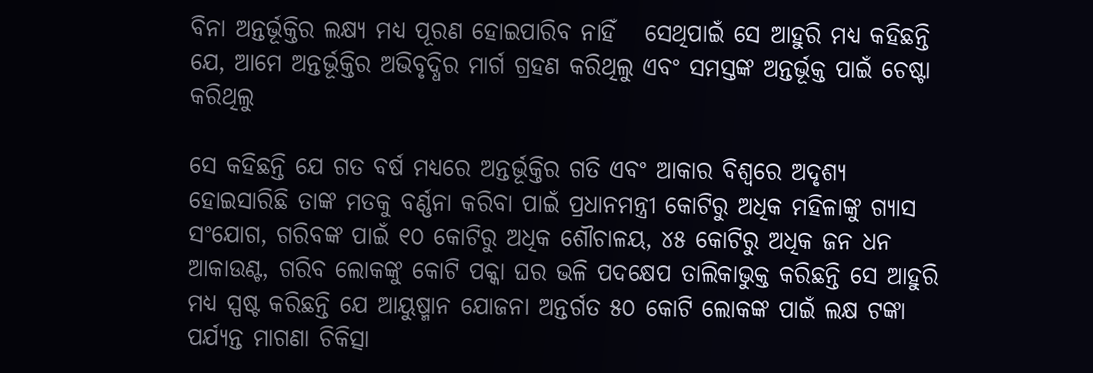ବିନା ଅନ୍ତର୍ଭୂକ୍ତିର ଲକ୍ଷ୍ୟ ମଧ୍ୟ ପୂରଣ ହୋଇପାରିବ ନାହିଁ   ସେଥିପାଇଁ ସେ ଆହୁରି ମଧ୍ୟ କହିଛନ୍ତି ଯେ, ଆମେ ଅନ୍ତର୍ଭୂକ୍ତିର ଅଭିବୃଦ୍ଧିର ମାର୍ଗ ଗ୍ରହଣ କରିଥିଲୁ ଏବଂ ସମସ୍ତଙ୍କ ଅନ୍ତର୍ଭୂକ୍ତ ପାଇଁ ଚେଷ୍ଟା କରିଥିଲୁ

ସେ କହିଛନ୍ତି ଯେ ଗତ ବର୍ଷ ମଧ୍ୟରେ ଅନ୍ତର୍ଭୂକ୍ତିର ଗତି ଏବଂ ଆକାର ବିଶ୍ୱରେ ଅଦୃଶ୍ୟ ହୋଇସାରିଛି ତାଙ୍କ ମତକୁ ବର୍ଣ୍ଣନା କରିବା ପାଇଁ ପ୍ରଧାନମନ୍ତ୍ରୀ କୋଟିରୁ ଅଧିକ ମହିଳାଙ୍କୁ ଗ୍ୟାସ ସଂଯୋଗ, ଗରିବଙ୍କ ପାଇଁ ୧୦ କୋଟିରୁ ଅଧିକ ଶୌଚାଳୟ, ୪୫ କୋଟିରୁ ଅଧିକ ଜନ ଧନ ଆକାଉଣ୍ଟ, ଗରିବ ଲୋକଙ୍କୁ କୋଟି ପକ୍କା ଘର ଭଳି ପଦକ୍ଷେପ ତାଲିକାଭୁକ୍ତ କରିଛନ୍ତି ସେ ଆହୁରି ମଧ୍ୟ ସ୍ପଷ୍ଟ କରିଛନ୍ତି ଯେ ଆୟୁଷ୍ମାନ ଯୋଜନା ଅନ୍ତର୍ଗତ ୫୦ କୋଟି ଲୋକଙ୍କ ପାଇଁ ଲକ୍ଷ ଟଙ୍କା ପର୍ଯ୍ୟନ୍ତ ମାଗଣା ଚିକିତ୍ସା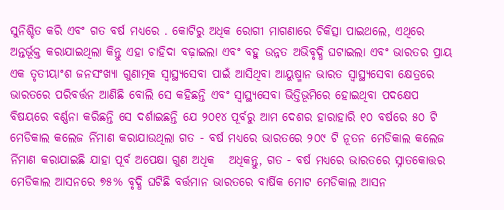ସୁନିଶ୍ଚିତ କରି ଏବଂ ଗତ ବର୍ଷ ମଧ୍ୟରେ . କୋଟିରୁ ଅଧିକ ରୋଗୀ ମାଗଣାରେ ଚିକିତ୍ସା ପାଇଥଲେ, ଏଥିରେ ଅନ୍ତର୍ଭୂକ୍ତ କରାଯାଇଥିଲା କିନ୍ତୁ ଏହା ଚାହିଦା ବଢ଼ାଇଲା ଏବଂ ବହୁ ଉନ୍ନତ ଅଭିବୃଦ୍ଧି ଘଟାଇଲା ଏବଂ ଭାରତର ପ୍ରାୟ ଏକ ତୃତୀୟାଂଶ ଜନସଂଖ୍ୟା ଗୁଣାତ୍ମକ ସ୍ୱାସ୍ଥ୍ୟସେବା ପାଇଁ ଆସିଥିବା ଆୟୁଷ୍ମାନ ଭାରତ ସ୍ୱାସ୍ଥ୍ୟସେବା କ୍ଷେତ୍ରରେ ଭାରତରେ ପରିବର୍ତ୍ତନ ଆଣିଛି ବୋଲି ସେ କହିଛନ୍ତି ଏବଂ ସ୍ୱାସ୍ଥ୍ୟସେବା ଭିତ୍ତିଭୂମିରେ ହୋଇଥିବା ପଦକ୍ଷେପ ବିଷୟରେ ବର୍ଣ୍ଣନା କରିଛନ୍ତି ସେ ଦର୍ଶାଇଛନ୍ତି ଯେ ୨୦୧୪ ପୂର୍ବରୁ ଆମ ଦେଶର ହାରାହାରି ୧୦ ବର୍ଷରେ ୫୦ ଟି ମେଡିକାଲ କଲେଜ ର୍ନିମାଣ କରାଯାଉଥିଲା ଗତ - ବର୍ଷ ମଧ୍ୟରେ ଭାରତରେ ୨୦୯ ଟି ନୂତନ ମେଡିକାଲ କଲେଜ ର୍ନିମାଣ କରାଯାଇଛି ଯାହା ପୂର୍ବ ଅପେକ୍ଷା ଗୁଣ ଅଧିକ   ଅଧିକନ୍ତୁ, ଗତ - ବର୍ଷ ମଧ୍ୟରେ ଭାରତରେ ସ୍ନାତକୋତ୍ତର ମେଡିକାଲ ଆସନରେ ୭୫% ବୃଦ୍ଧି ଘଟିଛି ବର୍ତ୍ତମାନ ଭାରତରେ ବାର୍ଷିକ ମୋଟ ମେଡିକାଲ ଆସନ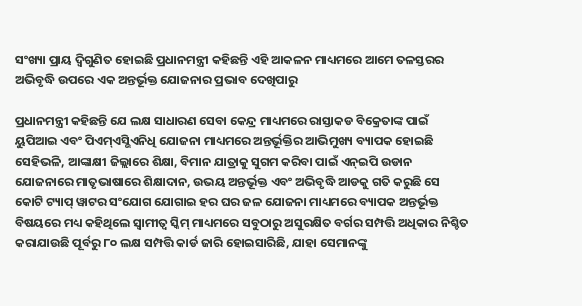ସଂଖ୍ୟା ପ୍ରାୟ ଦ୍ୱିଗୁଣିତ ହୋଇଛି ପ୍ରଧାନମନ୍ତ୍ରୀ କହିଛନ୍ତି ଏହି ଆକଳନ ମାଧ୍ୟମରେ ଆମେ ତଳସ୍ତରର ଅଭିବୃଦ୍ଧି ଉପରେ ଏକ ଅନ୍ତର୍ଭୂକ୍ତ ଯୋଜନାର ପ୍ରଭାବ ଦେଖିପାରୁ

ପ୍ରଧାନମନ୍ତ୍ରୀ କହିଛନ୍ତି ଯେ ଲକ୍ଷ ସାଧାରଣ ସେବା କେନ୍ଦ୍ର ମାଧ୍ୟମରେ ରାସ୍ତାକଡ ବିକ୍ରେତାଙ୍କ ପାଇଁ ୟୁପିଆଇ ଏବଂ ପିଏମ୍ଏସ୍ଭିଏନିଧି ଯୋଜନା ମାଧ୍ୟମରେ ଅନ୍ତର୍ଭୂକ୍ତିର ଆଭିମୁଖ୍ୟ ବ୍ୟାପକ ହୋଇଛି ସେହିଭଳି, ଆଙ୍କାକ୍ଷୀ ଜିଲ୍ଲାରେ ଶିକ୍ଷା, ବିମାନ ଯାତ୍ରାକୁ ସୁଗମ କରିବା ପାଇଁ ଏନ୍ଇପି ଉଡାନ ଯୋଜନାରେ ମାତୃଭାଷାରେ ଶିକ୍ଷାଦାନ, ଉଭୟ ଅନ୍ତର୍ଭୂକ୍ତ ଏବଂ ଅଭିବୃଦ୍ଧି ଆଡକୁ ଗତି କରୁଛି ସେ କୋଟି ଟ୍ୟାପ୍ ୱାଟର ସଂଯୋଗ ଯୋଗାଇ ହର ଘର ଜଳ ଯୋଜନା ମାଧ୍ୟମରେ ବ୍ୟାପକ ଅନ୍ତର୍ଭୂକ୍ତ ବିଷୟରେ ମଧ୍ୟ କହିଥିଲେ ସ୍ୱାମୀତ୍ୱ ସ୍କିମ୍ ମାଧ୍ୟମରେ ସବୁଠାରୁ ଅସୁରକ୍ଷିତ ବର୍ଗର ସମ୍ପତ୍ତି ଅଧିକାର ନିଶ୍ଚିତ କରାଯାଉଛି ପୂର୍ବରୁ ୮୦ ଲକ୍ଷ ସମ୍ପତ୍ତି କାର୍ଡ ଜାରି ହୋଇସାରିଛି, ଯାହା ସେମାନଙ୍କୁ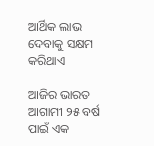ଆର୍ଥିକ ଲାଭ ଦେବାକୁ ସକ୍ଷମ କରିଥାଏ

ଆଜିର ଭାରତ ଆଗାମୀ ୨୫ ବର୍ଷ ପାଇଁ ଏକ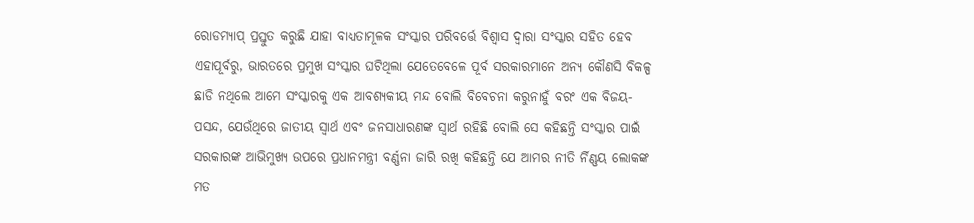ରୋଡମ୍ୟାପ୍ ପ୍ରସ୍ତୁତ କରୁଛି ଯାହା ବାଧ୍ୟତାମୂଳକ ସଂସ୍କାର ପରିବର୍ତ୍ତେ ବିଶ୍ୱାସ ଦ୍ୱାରା ସଂସ୍କାର ସହିତ ହେବ ଏହାପୂର୍ବରୁ, ଭାରତରେ ପ୍ରମୁଖ ସଂସ୍କାର ଘଟିଥିଲା ଯେତେବେଳେ ପୂର୍ବ ସରକାରମାନେ ଅନ୍ୟ କୌଣସି ବିକଳ୍ପ ଛାଡି ନଥିଲେ ଆମେ ସଂସ୍କାରକୁ ଏକ ଆବଶ୍ୟକୀୟ ମନ୍ଦ ବୋଲି ବିବେଚନା କରୁନାହୁଁ ବରଂ ଏକ ବିଜୟ-ପସନ୍ଦ, ଯେଉଁଥିରେ ଜାତୀୟ ସ୍ୱାର୍ଥ ଏବଂ ଜନସାଧାରଣଙ୍କ ସ୍ୱାର୍ଥ ରହିଛି ବୋଲି ସେ କହିଛନ୍ତି ସଂସ୍କାର ପାଇଁ ସରକାରଙ୍କ ଆଭିମୁଖ୍ୟ ଉପରେ ପ୍ରଧାନମନ୍ତ୍ରୀ ବର୍ଣ୍ଣନା ଜାରି ରଖି କହିଛନ୍ତି ଯେ ଆମର ନୀତି ର୍ନିଣ୍ଣୟ ଲୋକଙ୍କ ମତ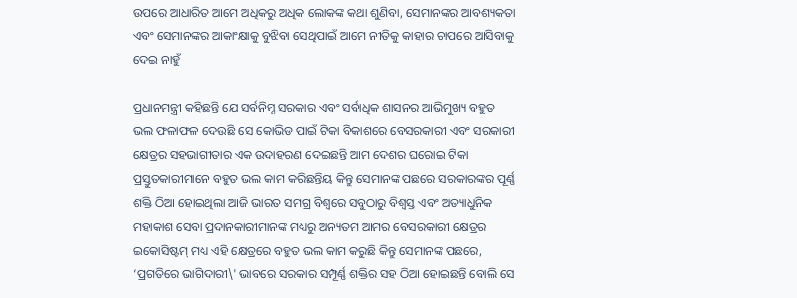ଉପରେ ଆଧାରିତ ଆମେ ଅଧିକରୁ ଅଧିକ ଲୋକଙ୍କ କଥା ଶୁଣିବା, ସେମାନଙ୍କର ଆବଶ୍ୟକତା ଏବଂ ସେମାନଙ୍କର ଆକାଂକ୍ଷାକୁ ବୁଝିବା ସେଥିପାଇଁ ଆମେ ନୀତିକୁ କାହାର ଚାପରେ ଆସିବାକୁ ଦେଇ ନାହୁଁ

ପ୍ରଧାନମନ୍ତ୍ରୀ କହିଛନ୍ତି ଯେ ସର୍ବନିମ୍ନ ସରକାର ଏବଂ ସର୍ବାଧିକ ଶାସନର ଆଭିମୁଖ୍ୟ ବହୁତ ଭଲ ଫଳାଫଳ ଦେଉଛି ସେ କୋଭିଡ ପାଇଁ ଟିକା ବିକାଶରେ ବେସରକାରୀ ଏବଂ ସରକାରୀ କ୍ଷେତ୍ରର ସହଭାଗୀତାର ଏକ ଉଦାହରଣ ଦେଇଛନ୍ତି ଆମ ଦେଶର ଘରୋଇ ଟିକା ପ୍ରସ୍ତୁତକାରୀମାନେ ବହୁତ ଭଲ କାମ କରିଛନ୍ତିୟ କିନ୍ତୁ ସେମାନଙ୍କ ପଛରେ ସରକାରଙ୍କର ପୂର୍ଣ୍ଣ ଶକ୍ତି ଠିଆ ହୋଇଥିଲା ଆଜି ଭାରତ ସମଗ୍ର ବିଶ୍ୱରେ ସବୁଠାରୁ ବିଶ୍ୱସ୍ତ ଏବଂ ଅତ୍ୟାଧୁନିକ ମହାକାଶ ସେବା ପ୍ରଦାନକାରୀମାନଙ୍କ ମଧ୍ୟରୁ ଅନ୍ୟତମ ଆମର ବେସରକାରୀ କ୍ଷେତ୍ରର ଇକୋସିଷ୍ଟମ୍ ମଧ୍ୟ ଏହି କ୍ଷେତ୍ରରେ ବହୁତ ଭଲ କାମ କରୁଛି କିନ୍ତୁ ସେମାନଙ୍କ ପଛରେ, ‘ପ୍ରଗତିରେ ଭାଗିଦାରୀ\' ଭାବରେ ସରକାର ସମ୍ପୂର୍ଣ୍ଣ ଶକ୍ତିର ସହ ଠିଆ ହୋଇଛନ୍ତି ବୋଲି ସେ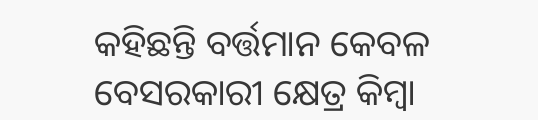କହିଛନ୍ତି ବର୍ତ୍ତମାନ କେବଳ ବେସରକାରୀ କ୍ଷେତ୍ର କିମ୍ବା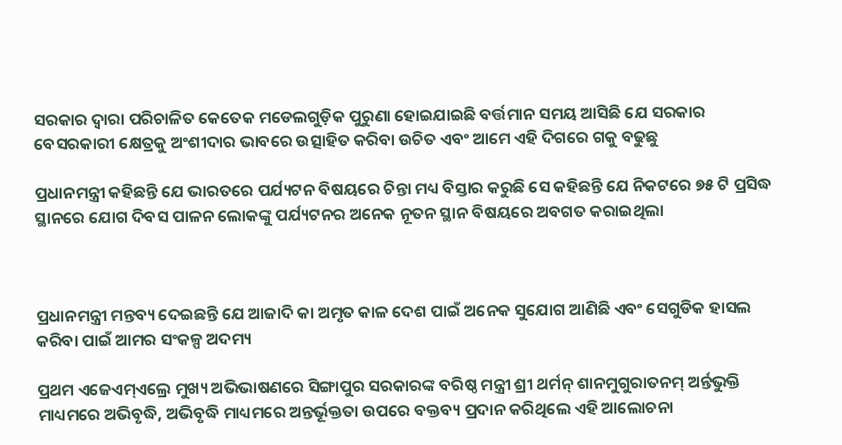ସରକାର ଦ୍ୱାରା ପରିଚାଳିତ କେତେକ ମଡେଲଗୁଡ଼ିକ ପୁରୁଣା ହୋଇଯାଇଛି ବର୍ତ୍ତମାନ ସମୟ ଆସିଛି ଯେ ସରକାର ବେସରକାରୀ କ୍ଷେତ୍ରକୁ ଅଂଶୀଦାର ଭାବରେ ଉତ୍ସାହିତ କରିବା ଉଚିତ ଏବଂ ଆମେ ଏହି ଦିଗରେ ଗକୁ ବଢୁଛୁ

ପ୍ରଧାନମନ୍ତ୍ରୀ କହିଛନ୍ତି ଯେ ଭାରତରେ ପର୍ଯ୍ୟଟନ ବିଷୟରେ ଚିନ୍ତା ମଧ୍ୟ ବିସ୍ତାର କରୁଛି ସେ କହିଛନ୍ତି ଯେ ନିକଟରେ ୭୫ ଟି ପ୍ରସିଦ୍ଧ ସ୍ଥାନରେ ଯୋଗ ଦିବସ ପାଳନ ଲୋକଙ୍କୁ ପର୍ଯ୍ୟଟନର ଅନେକ ନୂତନ ସ୍ଥାନ ବିଷୟରେ ଅବଗତ କରାଇଥିଲା



ପ୍ରଧାନମନ୍ତ୍ରୀ ମନ୍ତବ୍ୟ ଦେଇଛନ୍ତି ଯେ ଆଜାଦି କା ଅମୃତ କାଳ ଦେଶ ପାଇଁ ଅନେକ ସୁଯୋଗ ଆଣିଛି ଏବଂ ସେଗୁଡିକ ହାସଲ କରିବା ପାଇଁ ଆମର ସଂକଳ୍ପ ଅଦମ୍ୟ

ପ୍ରଥମ ଏଜେଏମ୍ଏଲ୍ରେ ମୁଖ୍ୟ ଅଭିଭାଷଣରେ ସିଙ୍ଗାପୁର ସରକାରଙ୍କ ବରିଷ୍ଠ ମନ୍ତ୍ରୀ ଶ୍ରୀ ଥର୍ମନ୍ ଶାନମୁଗୁରାତନମ୍ ଅର୍ନ୍ତଭୁକ୍ତି ମାଧ୍ୟମରେ ଅଭିବୃଦ୍ଧି, ଅଭିବୃଦ୍ଧି ମାଧ୍ୟମରେ ଅନ୍ତର୍ଭୂକ୍ତତା ଉପରେ ବକ୍ତବ୍ୟ ପ୍ରଦାନ କରିଥିଲେ ଏହି ଆଲୋଚନା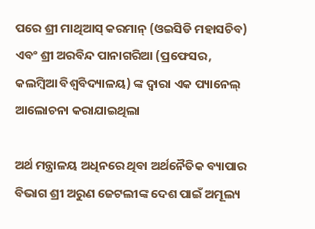ପରେ ଶ୍ରୀ ମାଥିଆସ୍ କରମାନ୍ (ଓଇସିଡି ମହାସଚିବ) ଏବଂ ଶ୍ରୀ ଅରବିନ୍ଦ ପାନାଗରିଆ (ପ୍ରଫେସର, କଲମ୍ବିଆ ବିଶ୍ୱବିଦ୍ୟାଳୟ) ଙ୍କ ଦ୍ୱାରା ଏକ ପ୍ୟାନେଲ୍ ଆଲୋଚନା କରାଯାଇଥିଲା

ଅର୍ଥ ମନ୍ତ୍ରାଳୟ ଅଧିନରେ ଥିବା ଅର୍ଥନୈତିକ ବ୍ୟାପାର ବିଭାଗ ଶ୍ରୀ ଅରୁଣ ଜେଟଲୀଙ୍କ ଦେଶ ପାଇଁ ଅମୂଲ୍ୟ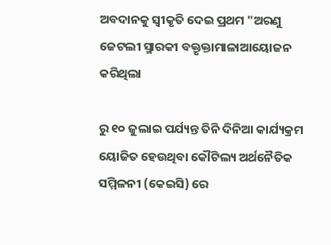ଅବଦାନକୁ ସ୍ୱୀକୃତି ଦେଇ ପ୍ରଥମ "ଅରଣୁ ଜେଟଲୀ ସ୍ମାରକୀ ବକ୍ତୃକ୍ତାମାଳାଆୟୋଜନ କରିଥିଲା

ରୁ ୧୦ ଜୁଲାଇ ପର୍ଯ୍ୟନ୍ତ ତିନି ଦିନିଆ କାର୍ଯ୍ୟକ୍ରମ ୟୋଜିତ ହେଉଥିବା କୌଟିଲ୍ୟ ଅର୍ଥନୈତିକ ସମ୍ମିଳନୀ (କେଇସି) ରେ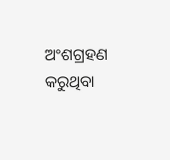ଅଂଶଗ୍ରହଣ କରୁଥିବା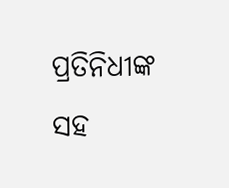ପ୍ରତିନିଧୀଙ୍କ ସହ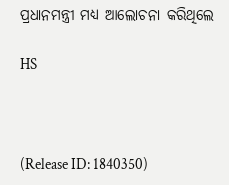ପ୍ରଧାନମନ୍ତ୍ରୀ ମଧ୍ୟ ଆଲୋଚନା କରିଥିଲେ

HS



(Release ID: 1840350)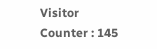Visitor Counter : 145